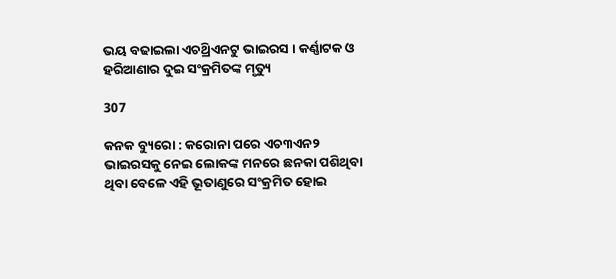ଭୟ ବଢାଇଲା ଏଚଥ୍ରିଏନଟୁ ଭାଇରସ । କର୍ଣ୍ଣାଟକ ଓ ହରିଆଣାର ଦୁଇ ସଂକ୍ରମିତଙ୍କ ମୃତ୍ୟୁ

307

କନକ ବ୍ୟୁରୋ : କରୋନା ପରେ ଏଚ୩ଏନ୨ ଭାଇରସକୁ ନେଇ ଲୋକଙ୍କ ମନରେ ଛନକା ପଶିଥିବା ଥିବା ବେଳେ ଏହି ଭୂତାଣୁରେ ସଂକ୍ରମିତ ହୋଇ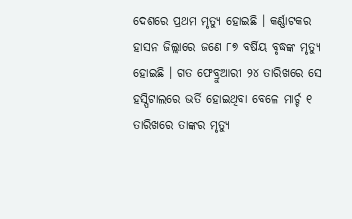ଦେଶରେ ପ୍ରଥମ ମୃତ୍ୟୁ ହୋଇଛି । କର୍ଣ୍ଣାଟକର ହାସନ ଜିଲ୍ଲାରେ ଜଣେ ୮୭ ବର୍ଷିୟ ବୃଦ୍ଧଙ୍କ ମୃତ୍ୟୁ ହୋଇଛି । ଗତ ଫେବ୍ରୁଆରୀ ୨୪ ତାରିଖରେ ସେ ହସ୍ପିଟାଲରେ ଭର୍ତି ହୋଇଥିବା ବେଳେ ମାର୍ଚ୍ଚ ୧ ତାରିଖରେ ତାଙ୍କର ମୃତ୍ୟୁ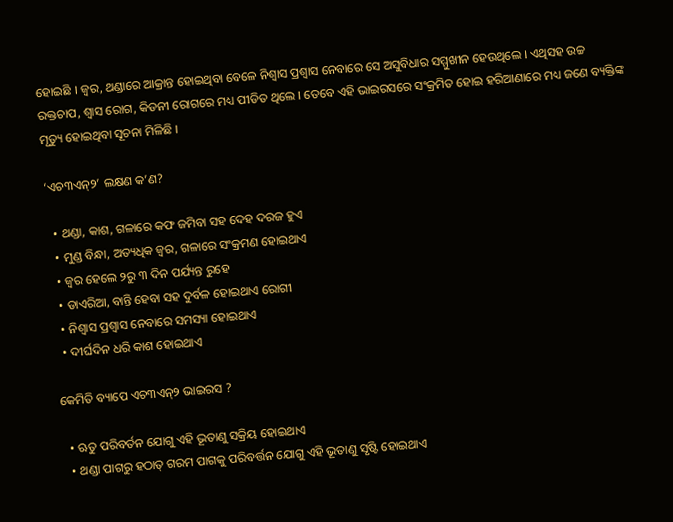ହୋଇଛି । ଜ୍ୱର, ଥଣ୍ଡାରେ ଆକ୍ରାନ୍ତ ହୋଇଥିବା ବେଳେ ନିଶ୍ୱାସ ପ୍ରଶ୍ୱାସ ନେବାରେ ସେ ଅସୁବିଧାର ସମ୍ମୁଖୀନ ହେଉଥିଲେ । ଏଥିସହ ଉଚ୍ଚ ରକ୍ତଚାପ, ଶ୍ୱାସ ରୋଗ, କିଡନୀ ରୋଗରେ ମଧ୍ୟ ପୀଡିତ ଥିଲେ । ତେବେ ଏହି ଭାଇରସରେ ସଂକ୍ରମିତ ହୋଇ ହରିଆଣାରେ ମଧ୍ୟ ଜଣେ ବ୍ୟକ୍ତିଙ୍କ ମୃତ୍ୟୁ ହୋଇଥିବା ସୂଚନା ମିଳିଛି ।

‘ଏଚ୩ଏନ୍୨’ ଲକ୍ଷଣ କ’ଣ?

  • ଥଣ୍ଡା, କାଶ, ଗଳାରେ କଫ ଜମିବା ସହ ଦେହ ଦରଜ ହୁଏ
  • ମୁଣ୍ଡ ବିନ୍ଧା, ଅତ୍ୟଧିକ ଜ୍ୱର, ଗଳାରେ ସଂକ୍ରମଣ ହୋଇଥାଏ
  • ଜ୍ୱର ହେଲେ ୨ରୁ ୩ ଦିନ ପର୍ଯ୍ୟନ୍ତ ରୁହେ
  • ଡାଏରିଆ, ବାନ୍ତି ହେବା ସହ ଦୁର୍ବଳ ହୋଇଥାଏ ରୋଗୀ
  • ନିଶ୍ୱାସ ପ୍ରଶ୍ୱାସ ନେବାରେ ସମସ୍ୟା ହୋଇଥାଏ
  • ଦୀର୍ଘଦିନ ଧରି କାଶ ହୋଇଥାଏ

କେମିତି ବ୍ୟାପେ ଏଚ୩ଏନ୍୨ ଭାଇରସ ?

  • ଋତୁ ପରିବର୍ତନ ଯୋଗୁ ଏହି ଭୂତାଣୁ ସକ୍ରିୟ ହୋଇଥାଏ
  • ଥଣ୍ଡା ପାଗରୁ ହଠାତ୍ ଗରମ ପାଗକୁ ପରିବର୍ତ୍ତନ ଯୋଗୁ ଏହି ଭୂତାଣୁ ସୃଷ୍ଟି ହୋଇଥାଏ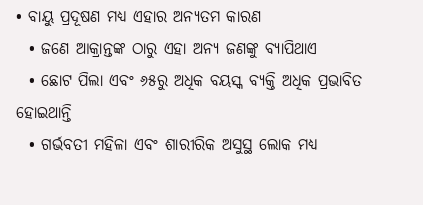• ବାୟୁ ପ୍ରଦୂଷଣ ମଧ୍ୟ ଏହାର ଅନ୍ୟତମ କାରଣ
  • ଜଣେ ଆକ୍ରାନ୍ତଙ୍କ ଠାରୁ ଏହା ଅନ୍ୟ ଜଣଙ୍କୁ ବ୍ୟାପିଥାଏ
  • ଛୋଟ ପିଲା ଏବଂ ୬୫ରୁ ଅଧିକ ବୟସ୍କ ବ୍ୟକ୍ତି ଅଧିକ ପ୍ରଭାବିତ ହୋଇଥାନ୍ତି
  • ଗର୍ଭବତୀ ମହିଳା ଏବଂ ଶାରୀରିକ ଅସୁସ୍ଥ ଲୋକ ମଧ୍ୟ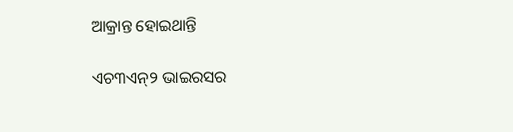ଆକ୍ରାନ୍ତ ହୋଇଥାନ୍ତି

ଏଚ୩ଏନ୍୨ ଭାଇରସର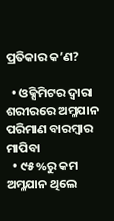ପ୍ରତିକାର କ’ଣ?

  • ଓକ୍ସିମିଟର ଦ୍ୱାରା ଶରୀରରେ ଅମ୍ଳଯାନ ପରିମାଣ ବାରମ୍ବାର ମାପିବା
  • ୯୫%ରୁ କମ ଅମ୍ଳଯାନ ଥିଲେ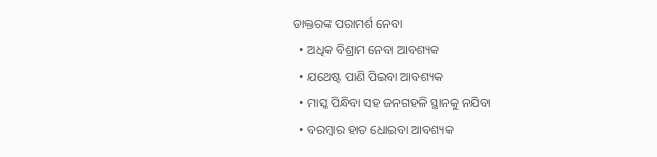ଡାକ୍ତରଙ୍କ ପରାମର୍ଶ ନେବା
  • ଅଧିକ ବିଶ୍ରାମ ନେବା ଆବଶ୍ୟକ
  • ଯଥେଷ୍ଟ ପାଣି ପିଇବା ଆବଶ୍ୟକ
  • ମାସ୍କ ପିନ୍ଧିବା ସହ ଜନଗହଳି ସ୍ଥାନକୁ ନଯିବା
  • ବରମ୍ବାର ହାତ ଧୋଇବା ଆବଶ୍ୟକ